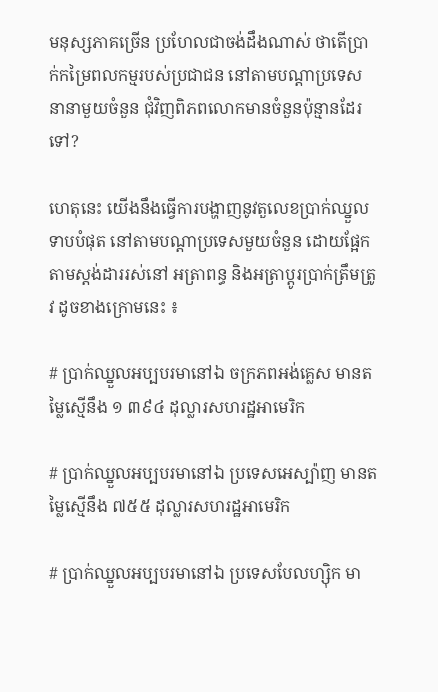មនុស្សភាគច្រើន ប្រហែលជាចង់ដឹងណាស់ ថាតើប្រាក់កម្រៃពលកម្មរបស់ប្រជាជន នៅតាមបណ្តាប្រទេសនានាមួយចំនួន ជុំវិញពិភពលោកមានចំនួនប៉ុន្មានដែរទៅ?

ហេតុនេះ យើងនឹងធ្វើការបង្ហាញនូវតួលេខប្រាក់ឈ្នួលទាបបំផុត នៅតាមបណ្តាប្រទេសមួយចំនួន ដោយផ្អែកតាមស្តង់ដាររស់នៅ អត្រាពន្ធ និងអត្រាប្តូរប្រាក់ត្រឹមត្រូវ ដូចខាងក្រោមនេះ ៖

# ប្រាក់ឈ្នួលអប្បបរមានៅឯ ចក្រភពអង់គ្លេស មានតម្លៃស្មើនឹង ១ ៣៩៤ ដុល្លារសហរដ្ឋអាមេរិក

# ប្រាក់ឈ្នួលអប្បបរមានៅឯ ប្រទេសអេស្ប៉ាញ មានតម្លៃស្មើនឹង ៧៥៥ ដុល្លារសហរដ្ឋអាមេរិក

# ប្រាក់ឈ្នួលអប្បបរមានៅឯ ប្រទេសបែលហ្ស៊ិក មា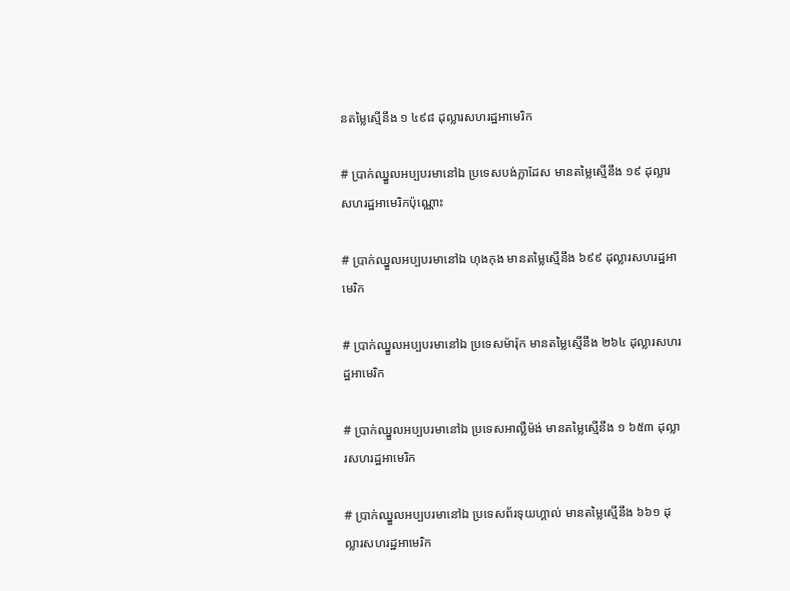នតម្លៃស្មើនឹង ១ ៤៩៨ ដុល្លារសហរដ្ឋអាមេរិក

# ប្រាក់ឈ្នួលអប្បបរមានៅឯ ប្រទេសបង់ក្លាដែស មានតម្លៃស្មើនឹង ១៩ ដុល្លារសហរដ្ឋអាមេរិកប៉ុណ្ណោះ

# ប្រាក់ឈ្នួលអប្បបរមានៅឯ ហុងកុង មានតម្លៃស្មើនឹង ៦៩៩ ដុល្លារសហរដ្ឋអាមេរិក

# ប្រាក់ឈ្នួលអប្បបរមានៅឯ ប្រទេសម៉ារ៉ុក មានតម្លៃស្មើនឹង ២៦៤ ដុល្លារសហរដ្ឋអាមេរិក

# ប្រាក់ឈ្នួលអប្បបរមានៅឯ ប្រទេសអាល្លឺម៉ង់ មានតម្លៃស្មើនឹង ១ ៦៥៣ ដុល្លារសហរដ្ឋអាមេរិក

# ប្រាក់ឈ្នួលអប្បបរមានៅឯ ប្រទេសព័រទុយហ្គាល់ មានតម្លៃស្មើនឹង ៦៦១ ដុល្លារសហរដ្ឋអាមេរិក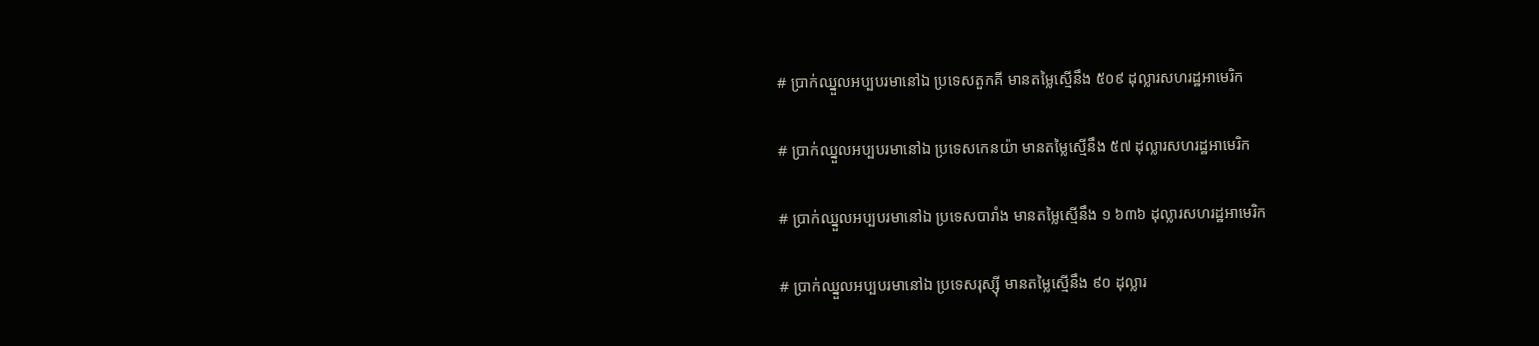# ប្រាក់ឈ្នួលអប្បបរមានៅឯ ប្រទេសតួកគី មានតម្លៃស្មើនឹង ៥០៩ ដុល្លារសហរដ្ឋអាមេរិក

# ប្រាក់ឈ្នួលអប្បបរមានៅឯ ប្រទេសកេនយ៉ា មានតម្លៃស្មើនឹង ៥៧ ដុល្លារសហរដ្ឋអាមេរិក

# ប្រាក់ឈ្នួលអប្បបរមានៅឯ ប្រទេសបារាំង មានតម្លៃស្មើនឹង ១ ៦៣៦ ដុល្លារសហរដ្ឋអាមេរិក

# ប្រាក់ឈ្នួលអប្បបរមានៅឯ ប្រទេសរុស្ស៊ី មានតម្លៃស្មើនឹង ៩០ ដុល្លារ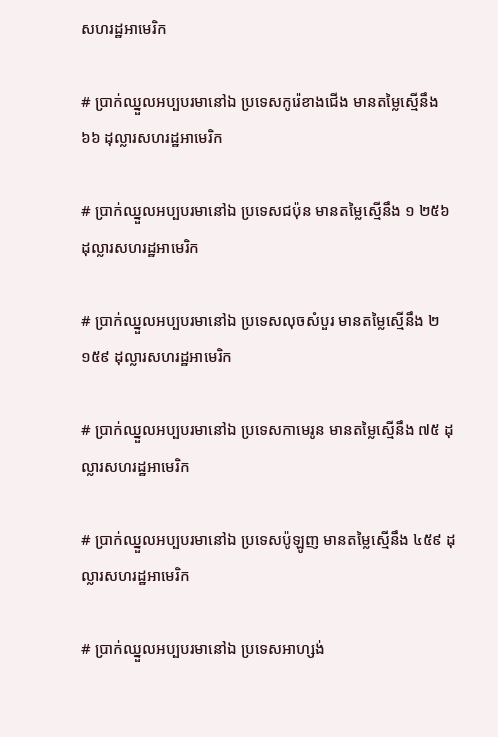សហរដ្ឋអាមេរិក

# ប្រាក់ឈ្នួលអប្បបរមានៅឯ ប្រទេសកូរ៉េខាងជើង មានតម្លៃស្មើនឹង ៦៦ ដុល្លារសហរដ្ឋអាមេរិក

# ប្រាក់ឈ្នួលអប្បបរមានៅឯ ប្រទេសជប៉ុន មានតម្លៃស្មើនឹង ១ ២៥៦ ដុល្លារសហរដ្ឋអាមេរិក

# ប្រាក់ឈ្នួលអប្បបរមានៅឯ ប្រទេសលុចសំបួរ មានតម្លៃស្មើនឹង ២ ១៥៩ ដុល្លារសហរដ្ឋអាមេរិក

# ប្រាក់ឈ្នួលអប្បបរមានៅឯ ប្រទេសកាមេរូន មានតម្លៃស្មើនឹង ៧៥ ដុល្លារសហរដ្ឋអាមេរិក

# ប្រាក់ឈ្នួលអប្បបរមានៅឯ ប្រទេសប៉ូឡូញ មានតម្លៃស្មើនឹង ៤៥៩ ដុល្លារសហរដ្ឋអាមេរិក

# ប្រាក់ឈ្នួលអប្បបរមានៅឯ ប្រទេសអាហ្សង់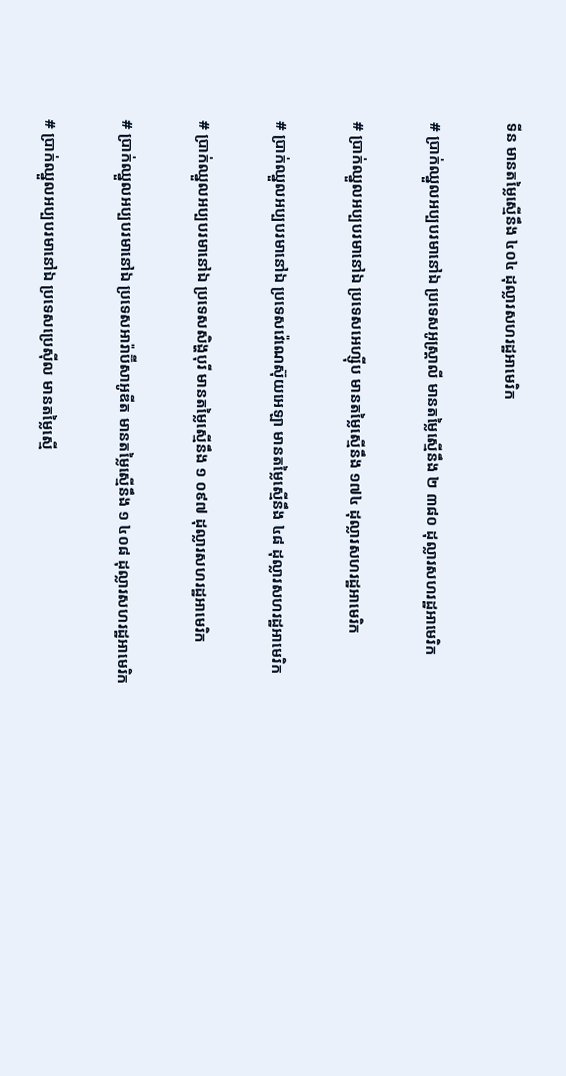ទីន មានតម្លៃស្មើនឹង ៤០៤ ដុល្លារសហរដ្ឋអាមេរិក

# ប្រាក់ឈ្នួលអប្បបរមានៅឯ ប្រទេសអូស្រ្តាលី មានតម្លៃស្មើនឹង ២ ៣៨០ ដុល្លារសហរដ្ឋអាមេរិក

# ប្រាក់ឈ្នួលអប្បបរមានៅឯ ប្រទេសអេហ្ស៊ីប មានតម្លៃស្មើនឹង ១៧៤ ដុល្លារសហរដ្ឋអាមេរិក

# ប្រាក់ឈ្នួលអប្បបរមានៅឯ ប្រទេសវ៉េណេស៊ុយអេឡា មានតម្លៃស្មើនឹង ៤៨ ដុល្លារសហរដ្ឋអាមេរិក

# ប្រាក់ឈ្នួលអប្បបរមានៅឯ ប្រទេសសិង្ហបុរី មានតម្លៃស្មើនឹង ១ ០៩៧ ដុល្លារសហរដ្ឋអាមេរិក

# ប្រាក់ឈ្នួលអប្បបរមានៅឯ ប្រទេសអារ៉ាប៊ីសាអូឌីត មានតម្លៃស្មើនឹង ១ ៤០៨ ដុល្លារសហរដ្ឋអាមេរិក

# ប្រាក់ឈ្នួលអប្បបរមានៅឯ ប្រទេសប្រេស៊ីល មានតម្លៃស្មើ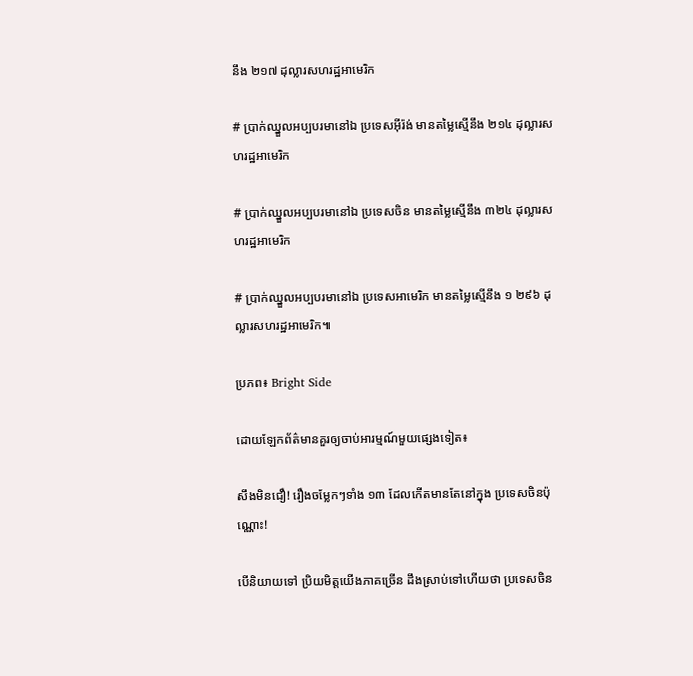នឹង ២១៧ ដុល្លារសហរដ្ឋអាមេរិក

# ប្រាក់ឈ្នួលអប្បបរមានៅឯ ប្រទេសអ៊ីរ៉ង់ មានតម្លៃស្មើនឹង ២១៤ ដុល្លារសហរដ្ឋអាមេរិក

# ប្រាក់ឈ្នួលអប្បបរមានៅឯ ប្រទេសចិន មានតម្លៃស្មើនឹង ៣២៤ ដុល្លារសហរដ្ឋអាមេរិក

# ប្រាក់ឈ្នួលអប្បបរមានៅឯ ប្រទេសអាមេរិក មានតម្លៃស្មើនឹង ១ ២៩៦ ដុល្លារសហរដ្ឋអាមេរិក៕

ប្រភព៖ Bright Side

ដោយឡែកព័ត៌មានគួរឲ្យចាប់អារម្មណ៍មួយផ្សេងទៀត៖

សឹងមិនជឿ! រឿងចម្លែកៗទាំង ១៣ ដែលកើតមានតែនៅក្នុង ប្រទេសចិនប៉ុណ្ណោះ!

បើនិយាយទៅ ប្រិយមិត្តយើងភាគច្រើន ដឹងស្រាប់ទៅហើយថា ប្រទេសចិន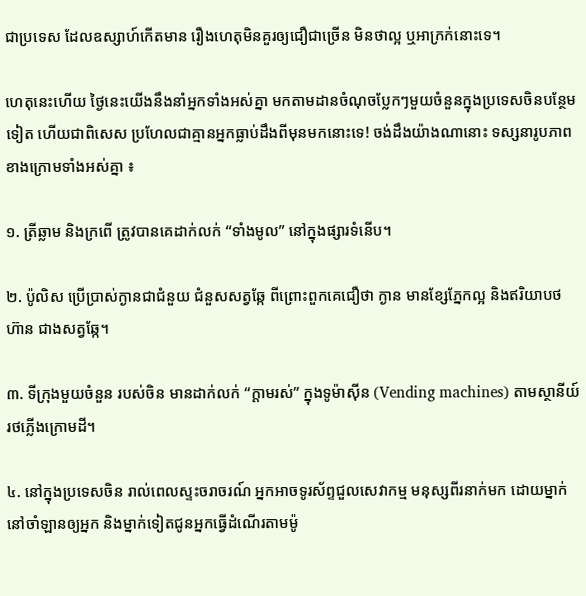ជាប្រទេស ដែលឧស្សាហ៍កើតមាន រឿងហេតុមិនគួរឲ្យជឿជាច្រើន មិនថាល្អ ឬអាក្រក់នោះទេ។

ហេតុនេះហើយ ថ្ងៃនេះយើងនឹងនាំអ្នកទាំងអស់គ្នា មកតាមដានចំណុចប្លែកៗមួយចំនួនក្នុងប្រទេសចិនបន្ថែមទៀត ហើយជាពិសេស ប្រហែលជាគ្មានអ្នកធ្លាប់ដឹងពីមុនមកនោះទេ! ចង់ដឹងយ៉ាងណានោះ ទស្សនារូបភាពខាងក្រោមទាំងអស់គ្នា ៖

១. ត្រីឆ្លាម និងក្រពើ ត្រូវបានគេដាក់លក់ “ទាំងមូល” នៅក្នុងផ្សារទំនើប។

២. ប៉ូលិស ប្រើប្រាស់ក្ងានជាជំនួយ ជំនួសសត្វឆ្កែ ពីព្រោះពួកគេជឿថា ក្ងាន មានខ្សែភ្នែកល្អ និងឥរិយាបថហ៊ាន ជាងសត្វឆ្កែ។

៣. ទីក្រុងមួយចំនួន របស់ចិន មានដាក់លក់ “ក្តាមរស់” ក្នុងទូម៉ាស៊ីន (Vending machines) តាមស្ថានីយ៍រថភ្លើងក្រោមដី។

៤. នៅក្នុងប្រទេសចិន រាល់ពេលស្ទះចរាចរណ៍ អ្នកអាចទូរស័ព្ទជួលសេវាកម្ម មនុស្សពីរនាក់មក ដោយម្នាក់នៅចាំឡានឲ្យអ្នក និងម្នាក់ទៀតជូនអ្នកធ្វើដំណើរតាមម៉ូ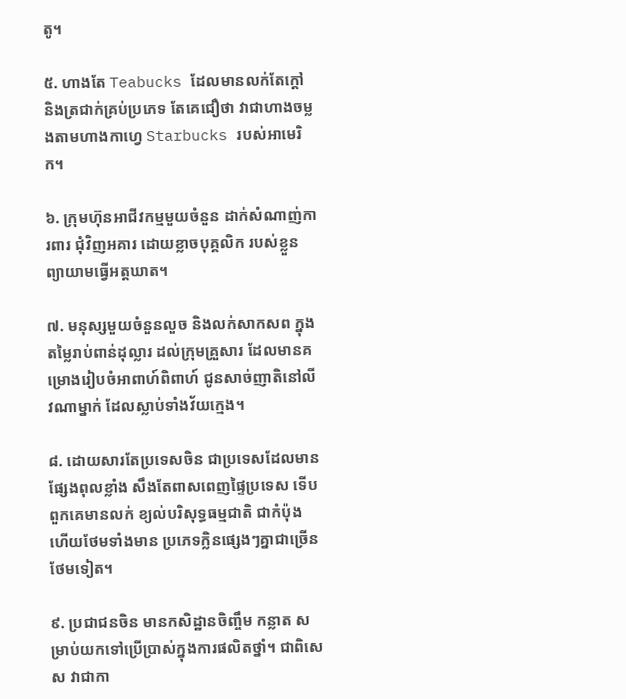តូ។

៥. ហាងតែ Teabucks ដែលមានលក់តែក្តៅ និងត្រជាក់គ្រប់ប្រភេទ តែគេជឿថា វាជាហាងចម្លងតាមហាងកាហ្វេ Starbucks របស់អាមេរិក។

៦. ក្រុមហ៊ុនអាជីវកម្មមួយចំនួន ដាក់សំណាញ់ការពារ ជុំវិញអគារ ដោយខ្លាចបុគ្គលិក របស់ខ្លួន ព្យាយាមធ្វើអត្តឃាត។

៧. មនុស្សមួយចំនួនលួច និងលក់សាកសព ក្នុងតម្លៃរាប់ពាន់ដុល្លារ ដល់ក្រុមគ្រួសារ ដែលមានគម្រោងរៀបចំអាពាហ៍ពិពាហ៍ ជូនសាច់ញាតិនៅលីវណាម្នាក់ ដែលស្លាប់ទាំងវ័យក្មេង។

៨. ដោយសារតែប្រទេសចិន ជាប្រទេសដែលមានផ្សែងពុលខ្លាំង សឹងតែពាសពេញផ្ទៃប្រទេស ទើបពួកគេមានលក់ ខ្យល់បរិសុទ្ធធម្មជាតិ ជាកំប៉ុង ហើយថែមទាំងមាន ប្រភេទក្លិនផ្សេងៗគ្នាជាច្រើនថែមទៀត។

៩. ប្រជាជនចិន មានកសិដ្ឋានចិញ្ចឹម កន្លាត សម្រាប់យកទៅប្រើប្រាស់ក្នុងការផលិតថ្នាំ។ ជាពិសេស វាជាកា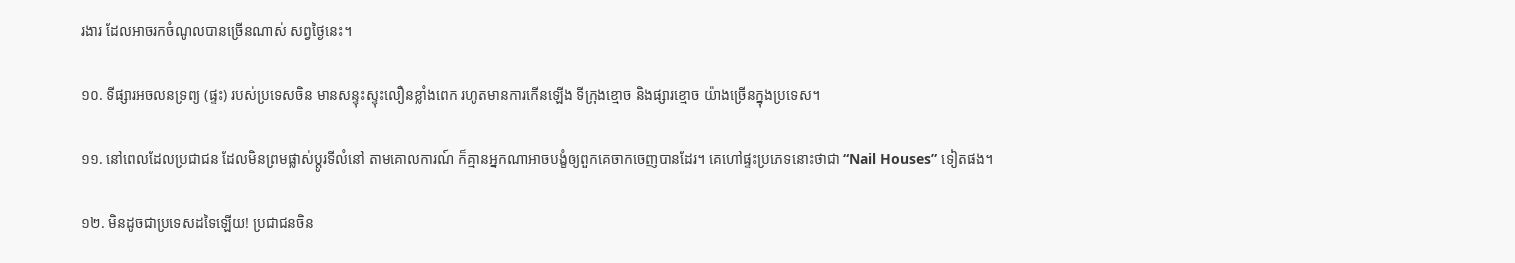រងារ ដែលអាចរកចំណូលបានច្រើនណាស់ សព្វថ្ងៃនេះ។

១០. ទីផ្សារអចលនទ្រព្យ (ផ្ទះ) របស់ប្រទេសចិន មានសន្ទុះស្ទុះលឿនខ្លាំងពេក រហូតមានការកើនឡើង ទីក្រុងខ្មោច និងផ្សារខ្មោច យ៉ាងច្រើនក្នុងប្រទេស។

១១. នៅពេលដែលប្រជាជន ដែលមិនព្រមផ្លាស់ប្តូរទីលំនៅ តាមគោលការណ៍ ក៏គ្មានអ្នកណាអាចបង្ខំឲ្យពួកគេចាកចេញបានដែរ។ គេហៅផ្ទះប្រភេទនោះថាជា “Nail Houses” ទៀតផង។

១២. មិនដូចជាប្រទេសដទៃឡើយ! ប្រជាជនចិន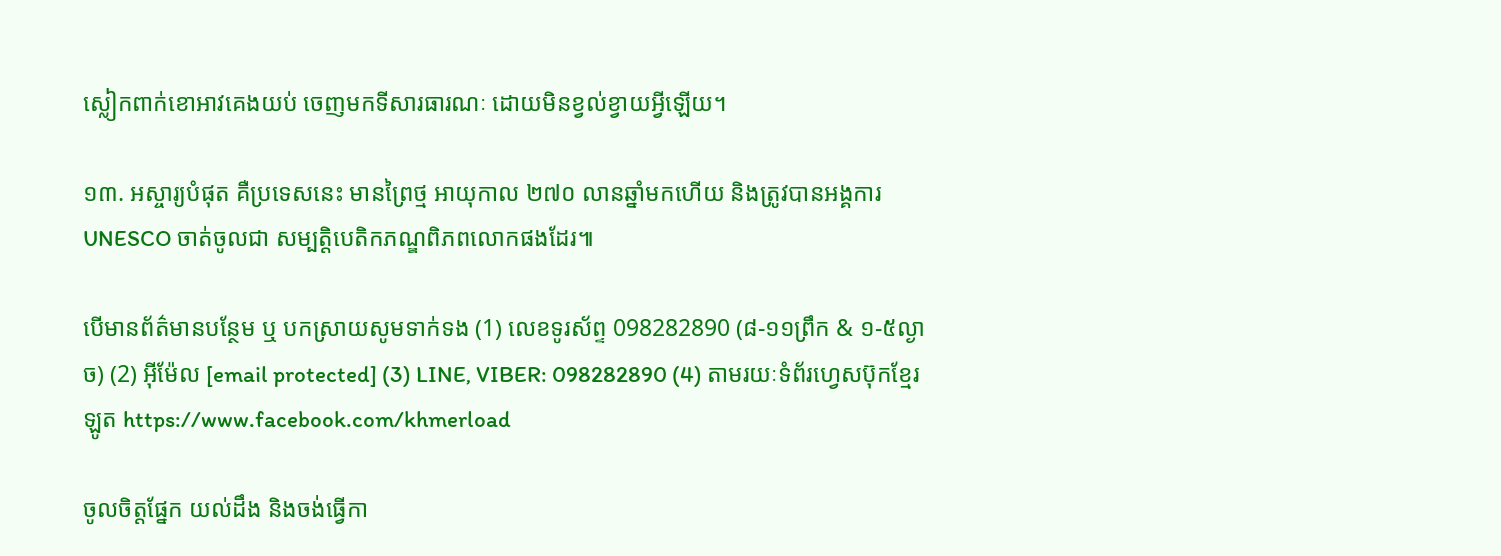ស្លៀកពាក់ខោអាវគេងយប់ ចេញមកទីសារធារណៈ ដោយមិនខ្វល់ខ្វាយអ្វីឡើយ។

១៣. អស្ចារ្យបំផុត គឺប្រទេសនេះ មានព្រៃថ្ម អាយុកាល ២៧០ លានឆ្នាំមកហើយ និងត្រូវបានអង្គការ UNESCO ចាត់ចូលជា សម្បត្តិបេតិកភណ្ឌពិភពលោកផងដែរ៕

បើមានព័ត៌មានបន្ថែម ឬ បកស្រាយសូមទាក់ទង (1) លេខទូរស័ព្ទ 098282890 (៨-១១ព្រឹក & ១-៥ល្ងាច) (2) អ៊ីម៉ែល [email protected] (3) LINE, VIBER: 098282890 (4) តាមរយៈទំព័រហ្វេសប៊ុកខ្មែរឡូត https://www.facebook.com/khmerload

ចូលចិត្តផ្នែក យល់ដឹង និងចង់ធ្វើកា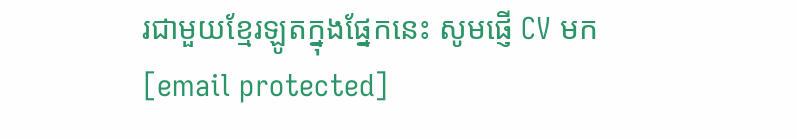រជាមួយខ្មែរឡូតក្នុងផ្នែកនេះ សូមផ្ញើ CV មក [email protected]